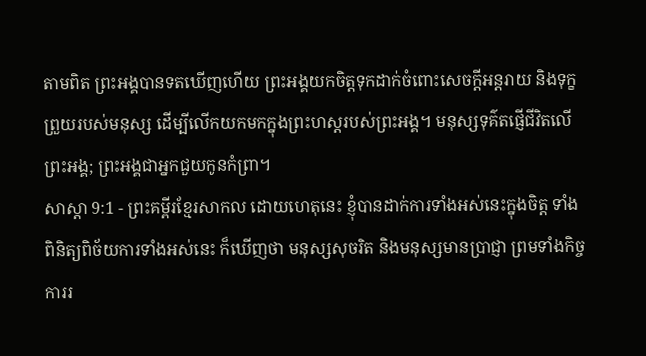តាមពិត ព្រះអង្គបានទតឃើញហើយ ព្រះអង្គយកចិត្តទុកដាក់ចំពោះសេចក្ដីអន្តរាយ និងទុក្ខព្រួយរបស់មនុស្ស ដើម្បីលើកយកមកក្នុងព្រះហស្តរបស់ព្រះអង្គ។ មនុស្សទុគ៌តផ្ញើជីវិតលើព្រះអង្គ; ព្រះអង្គជាអ្នកជួយកូនកំព្រា។
សាស្តា 9:1 - ព្រះគម្ពីរខ្មែរសាកល ដោយហេតុនេះ ខ្ញុំបានដាក់ការទាំងអស់នេះក្នុងចិត្ត ទាំងពិនិត្យពិច័យការទាំងអស់នេះ ក៏ឃើញថា មនុស្សសុចរិត និងមនុស្សមានប្រាជ្ញា ព្រមទាំងកិច្ចការរ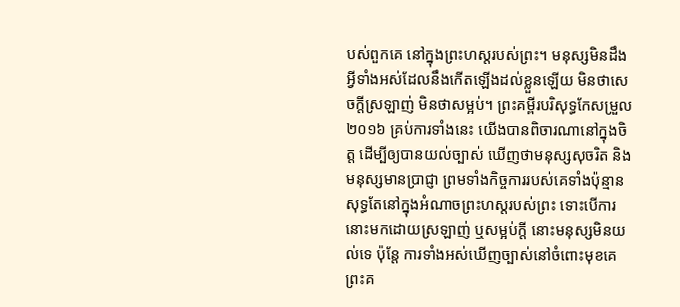បស់ពួកគេ នៅក្នុងព្រះហស្តរបស់ព្រះ។ មនុស្សមិនដឹងអ្វីទាំងអស់ដែលនឹងកើតឡើងដល់ខ្លួនឡើយ មិនថាសេចក្ដីស្រឡាញ់ មិនថាសម្អប់។ ព្រះគម្ពីរបរិសុទ្ធកែសម្រួល ២០១៦ គ្រប់ការទាំងនេះ យើងបានពិចារណានៅក្នុងចិត្ត ដើម្បីឲ្យបានយល់ច្បាស់ ឃើញថាមនុស្សសុចរិត និងមនុស្សមានប្រាជ្ញា ព្រមទាំងកិច្ចការរបស់គេទាំងប៉ុន្មាន សុទ្ធតែនៅក្នុងអំណាចព្រះហស្តរបស់ព្រះ ទោះបើការនោះមកដោយស្រឡាញ់ ឬសម្អប់ក្តី នោះមនុស្សមិនយល់ទេ ប៉ុន្តែ ការទាំងអស់ឃើញច្បាស់នៅចំពោះមុខគេ ព្រះគ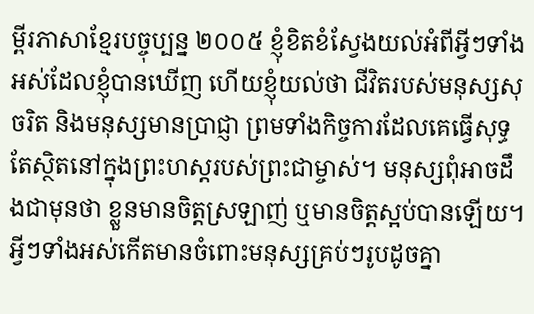ម្ពីរភាសាខ្មែរបច្ចុប្បន្ន ២០០៥ ខ្ញុំខិតខំស្វែងយល់អំពីអ្វីៗទាំងអស់ដែលខ្ញុំបានឃើញ ហើយខ្ញុំយល់ថា ជីវិតរបស់មនុស្សសុចរិត និងមនុស្សមានប្រាជ្ញា ព្រមទាំងកិច្ចការដែលគេធ្វើសុទ្ធតែស្ថិតនៅក្នុងព្រះហស្ដរបស់ព្រះជាម្ចាស់។ មនុស្សពុំអាចដឹងជាមុនថា ខ្លួនមានចិត្តស្រឡាញ់ ឬមានចិត្តស្អប់បានឡើយ។ អ្វីៗទាំងអស់កើតមានចំពោះមនុស្សគ្រប់ៗរូបដូចគ្នា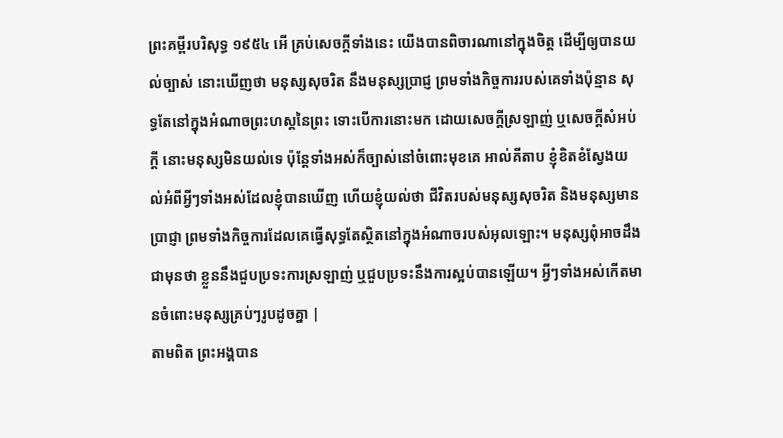ព្រះគម្ពីរបរិសុទ្ធ ១៩៥៤ អើ គ្រប់សេចក្ដីទាំងនេះ យើងបានពិចារណានៅក្នុងចិត្ត ដើម្បីឲ្យបានយល់ច្បាស់ នោះឃើញថា មនុស្សសុចរិត នឹងមនុស្សប្រាជ្ញ ព្រមទាំងកិច្ចការរបស់គេទាំងប៉ុន្មាន សុទ្ធតែនៅក្នុងអំណាចព្រះហស្តនៃព្រះ ទោះបើការនោះមក ដោយសេចក្ដីស្រឡាញ់ ឬសេចក្ដីសំអប់ក្តី នោះមនុស្សមិនយល់ទេ ប៉ុន្តែទាំងអស់ក៏ច្បាស់នៅចំពោះមុខគេ អាល់គីតាប ខ្ញុំខិតខំស្វែងយល់អំពីអ្វីៗទាំងអស់ដែលខ្ញុំបានឃើញ ហើយខ្ញុំយល់ថា ជីវិតរបស់មនុស្សសុចរិត និងមនុស្សមានប្រាជ្ញា ព្រមទាំងកិច្ចការដែលគេធ្វើសុទ្ធតែស្ថិតនៅក្នុងអំណាចរបស់អុលឡោះ។ មនុស្សពុំអាចដឹងជាមុនថា ខ្លួននឹងជួបប្រទះការស្រឡាញ់ ឬជួបប្រទះនឹងការស្អប់បានឡើយ។ អ្វីៗទាំងអស់កើតមានចំពោះមនុស្សគ្រប់ៗរូបដូចគ្នា |
តាមពិត ព្រះអង្គបាន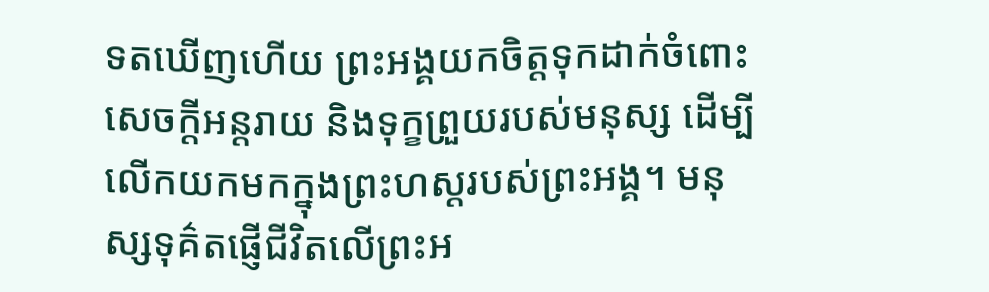ទតឃើញហើយ ព្រះអង្គយកចិត្តទុកដាក់ចំពោះសេចក្ដីអន្តរាយ និងទុក្ខព្រួយរបស់មនុស្ស ដើម្បីលើកយកមកក្នុងព្រះហស្តរបស់ព្រះអង្គ។ មនុស្សទុគ៌តផ្ញើជីវិតលើព្រះអ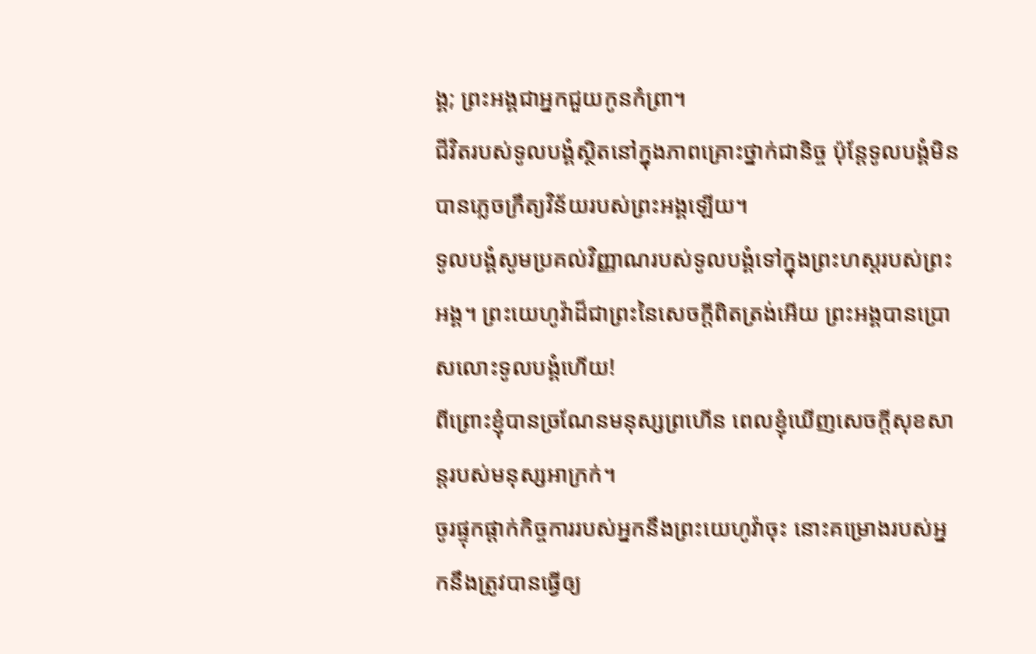ង្គ; ព្រះអង្គជាអ្នកជួយកូនកំព្រា។
ជីវិតរបស់ទូលបង្គំស្ថិតនៅក្នុងភាពគ្រោះថ្នាក់ជានិច្ច ប៉ុន្តែទូលបង្គំមិនបានភ្លេចក្រឹត្យវិន័យរបស់ព្រះអង្គឡើយ។
ទូលបង្គំសូមប្រគល់វិញ្ញាណរបស់ទូលបង្គំទៅក្នុងព្រះហស្តរបស់ព្រះអង្គ។ ព្រះយេហូវ៉ាដ៏ជាព្រះនៃសេចក្ដីពិតត្រង់អើយ ព្រះអង្គបានប្រោសលោះទូលបង្គំហើយ!
ពីព្រោះខ្ញុំបានច្រណែនមនុស្សព្រហើន ពេលខ្ញុំឃើញសេចក្ដីសុខសាន្តរបស់មនុស្សអាក្រក់។
ចូរផ្ទុកផ្ដាក់កិច្ចការរបស់អ្នកនឹងព្រះយេហូវ៉ាចុះ នោះគម្រោងរបស់អ្នកនឹងត្រូវបានធ្វើឲ្យ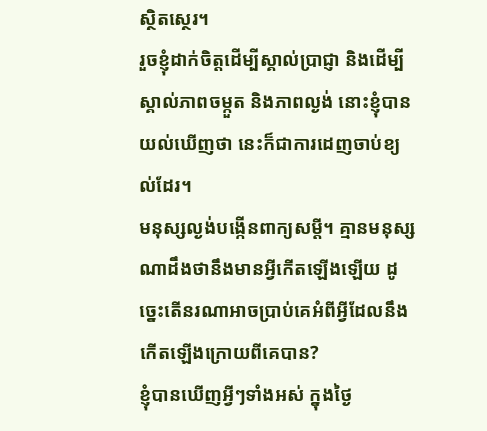ស្ថិតស្ថេរ។
រួចខ្ញុំដាក់ចិត្តដើម្បីស្គាល់ប្រាជ្ញា និងដើម្បីស្គាល់ភាពចម្កួត និងភាពល្ងង់ នោះខ្ញុំបានយល់ឃើញថា នេះក៏ជាការដេញចាប់ខ្យល់ដែរ។
មនុស្សល្ងង់បង្កើនពាក្យសម្ដី។ គ្មានមនុស្សណាដឹងថានឹងមានអ្វីកើតឡើងឡើយ ដូច្នេះតើនរណាអាចប្រាប់គេអំពីអ្វីដែលនឹងកើតឡើងក្រោយពីគេបាន?
ខ្ញុំបានឃើញអ្វីៗទាំងអស់ ក្នុងថ្ងៃ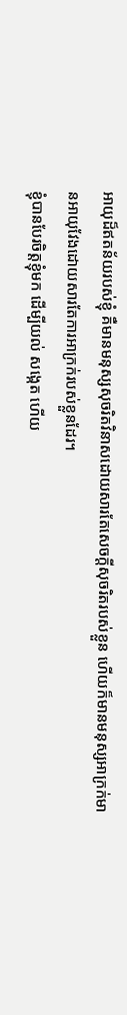អាយុដ៏ឥតន័យរបស់ខ្ញុំ គឺមានមនុស្សសុចរិតវិនាសដោយសារតែសេចក្ដីសុចរិតរបស់ខ្លួន ហើយក៏មានមនុស្សអាក្រក់មានអាយុវែងដោយសារតែការអាក្រក់របស់ខ្លួនដែរ។
ខ្ញុំបានបែរចិត្តខ្ញុំមក ដើម្បីយល់ សង្កេត ហើយ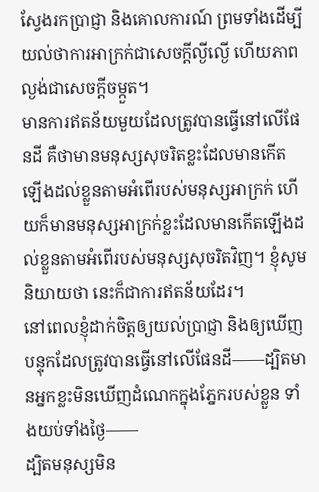ស្វែងរកប្រាជ្ញា និងគោលការណ៍ ព្រមទាំងដើម្បីយល់ថាការអាក្រក់ជាសេចក្ដីល្ងីល្ងើ ហើយភាពល្ងង់ជាសេចក្ដីចម្កួត។
មានការឥតន័យមួយដែលត្រូវបានធ្វើនៅលើផែនដី គឺថាមានមនុស្សសុចរិតខ្លះដែលមានកើតឡើងដល់ខ្លួនតាមអំពើរបស់មនុស្សអាក្រក់ ហើយក៏មានមនុស្សអាក្រក់ខ្លះដែលមានកើតឡើងដល់ខ្លួនតាមអំពើរបស់មនុស្សសុចរិតវិញ។ ខ្ញុំសូមនិយាយថា នេះក៏ជាការឥតន័យដែរ។
នៅពេលខ្ញុំដាក់ចិត្តឲ្យយល់ប្រាជ្ញា និងឲ្យឃើញបន្ទុកដែលត្រូវបានធ្វើនៅលើផែនដី——ដ្បិតមានអ្នកខ្លះមិនឃើញដំណេកក្នុងភ្នែករបស់ខ្លួន ទាំងយប់ទាំងថ្ងៃ——
ដ្បិតមនុស្សមិន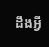ដឹងអ្វី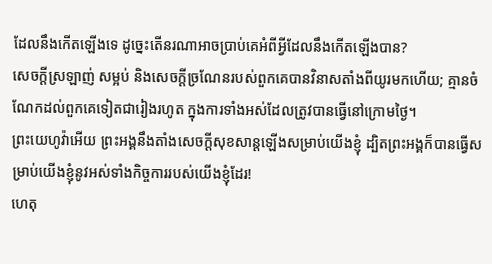ដែលនឹងកើតឡើងទេ ដូច្នេះតើនរណាអាចប្រាប់គេអំពីអ្វីដែលនឹងកើតឡើងបាន?
សេចក្ដីស្រឡាញ់ សម្អប់ និងសេចក្ដីច្រណែនរបស់ពួកគេបានវិនាសតាំងពីយូរមកហើយ; គ្មានចំណែកដល់ពួកគេទៀតជារៀងរហូត ក្នុងការទាំងអស់ដែលត្រូវបានធ្វើនៅក្រោមថ្ងៃ។
ព្រះយេហូវ៉ាអើយ ព្រះអង្គនឹងតាំងសេចក្ដីសុខសាន្តឡើងសម្រាប់យើងខ្ញុំ ដ្បិតព្រះអង្គក៏បានធ្វើសម្រាប់យើងខ្ញុំនូវអស់ទាំងកិច្ចការរបស់យើងខ្ញុំដែរ!
ហេតុ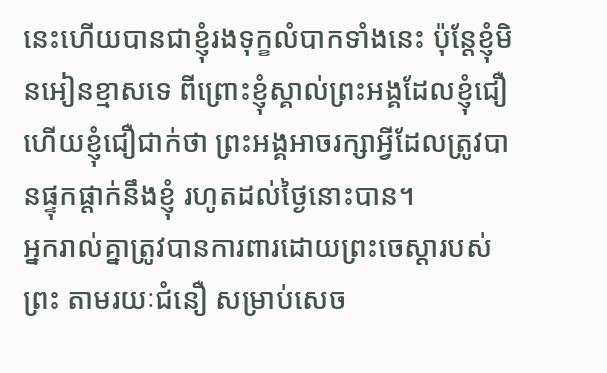នេះហើយបានជាខ្ញុំរងទុក្ខលំបាកទាំងនេះ ប៉ុន្តែខ្ញុំមិនអៀនខ្មាសទេ ពីព្រោះខ្ញុំស្គាល់ព្រះអង្គដែលខ្ញុំជឿ ហើយខ្ញុំជឿជាក់ថា ព្រះអង្គអាចរក្សាអ្វីដែលត្រូវបានផ្ទុកផ្ដាក់នឹងខ្ញុំ រហូតដល់ថ្ងៃនោះបាន។
អ្នករាល់គ្នាត្រូវបានការពារដោយព្រះចេស្ដារបស់ព្រះ តាមរយៈជំនឿ សម្រាប់សេច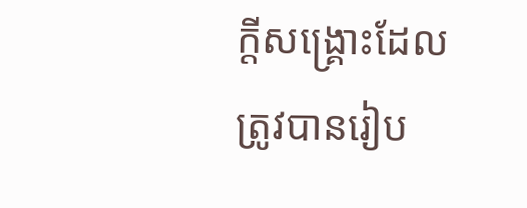ក្ដីសង្គ្រោះដែលត្រូវបានរៀប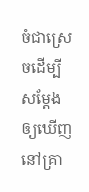ចំជាស្រេចដើម្បីសម្ដែងឲ្យឃើញនៅគ្រា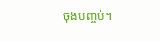ចុងបញ្ចប់។